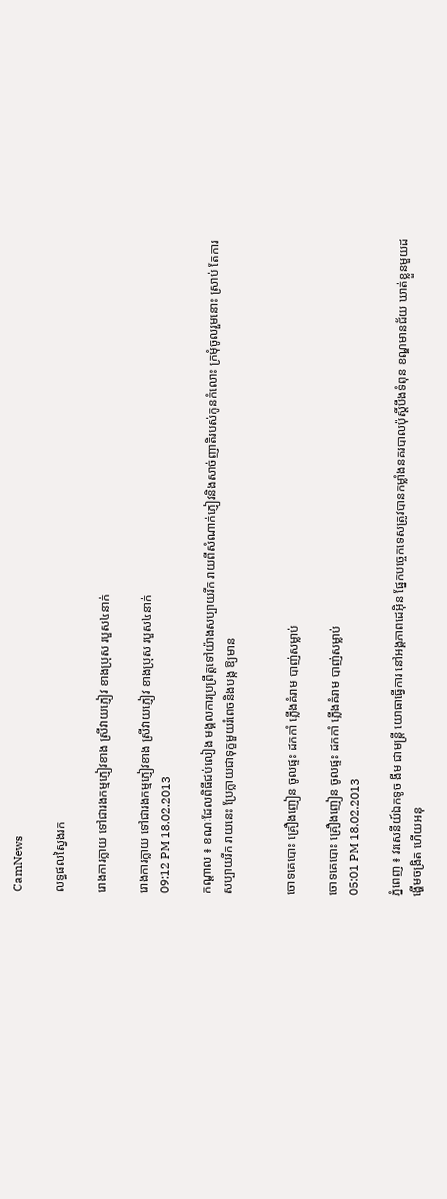CamNews

លទ្ធផលស្វៃងរក

រោងការក្លាយ ទៅជារងកម្មភ្ញៀវខាង ស្រីវាយភ្ញៀវ ខាងប្រុស របួស៤នាក់

រោងការក្លាយ ទៅជារងកម្មភ្ញៀវខាង ស្រីវាយភ្ញៀវ ខាងប្រុស របួស៤នាក់
09:12 PM 18.02.2013

កណ្ដាល ៖ ខណៈដែលពិធីជប់លៀង មង្គលការប្រព្រឹត្ដទៅយ៉ាងសប្បាយរីក រាយពីសំណាក់ភ្ញៀវនិងសាច់ញាតិរបស់កូនកំលោះ ក្រមុំចូលរួមនោះ ស្រាប់ តែការសប្បាយរីក រាយនេះ ប្រែក្លាយជាទុក្ខមួយរំពេចនិងបង្ក ឱ្យមាន


ចោទគេបោះ គ្រឿងញៀន ចូលផ្ទះ ដកកាំ ភ្លើងគំរាម បាញ់សម្លាប់

ចោទគេបោះ គ្រឿងញៀន ចូលផ្ទះ ដកកាំ ភ្លើងគំរាម បាញ់សម្លាប់
05:01 PM 18.02.2013

ភ្នំពេញ ៖ វរសេនីយ៍ឯកទូច ងីម ជាមន្ដ្រី យោធាធ្វើការ នៅអង្គភាពដេអ៊ិន ផ្នែកបច្ចេកទេសត្រូវបានកម្លាំងនគរបាលប៉ុស្ដិ៍បឹងទំពុន ខណ្ឌមានជ័យ ឃាត់ខ្លួនមួយដង្ហើមចង្រិត ហើយអនុ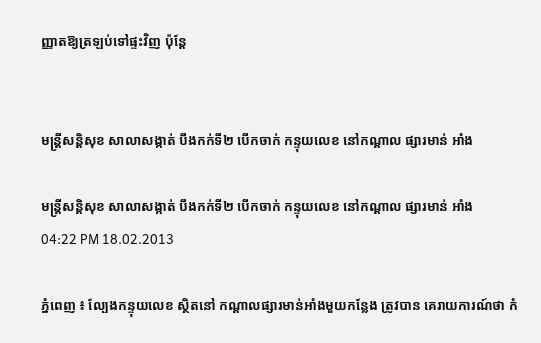ញ្ញាតឱ្យត្រឡប់ទៅផ្ទះវិញ ប៉ុន្ដែ


មន្ដ្រីសន្ដិសុខ សាលាសង្កាត់ បឹងកក់ទី២ បើកចាក់ កន្ទុយលេខ នៅកណ្ដាល ផ្សារមាន់ អាំង

មន្ដ្រីសន្ដិសុខ សាលាសង្កាត់ បឹងកក់ទី២ បើកចាក់ កន្ទុយលេខ នៅកណ្ដាល ផ្សារមាន់ អាំង
04:22 PM 18.02.2013

ភ្នំពេញ ៖ ល្បែងកន្ទុយលេខ ស្ថិតនៅ កណ្ដាលផ្សារមាន់អាំងមួយកន្លែង ត្រូវបាន គេរាយការណ៍ថា កំ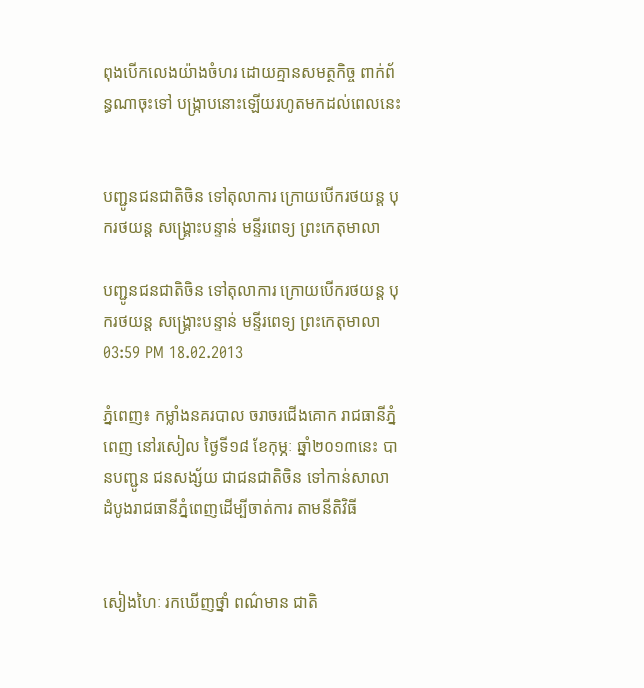ពុងបើកលេងយ៉ាងចំហរ ដោយគ្មានសមត្ថកិច្ច ពាក់ព័ន្ធណាចុះទៅ បង្ក្រាបនោះឡើយរហូតមកដល់ពេលនេះ


បញ្ជូនជនជាតិចិន ទៅតុលាការ ក្រោយបើករថយន្ត បុករថយន្ត សង្គ្រោះបន្ទាន់ មន្ទីរពេទ្យ ព្រះកេតុមាលា

បញ្ជូនជនជាតិចិន ទៅតុលាការ ក្រោយបើករថយន្ត បុករថយន្ត សង្គ្រោះបន្ទាន់ មន្ទីរពេទ្យ ព្រះកេតុមាលា
03:59 PM 18.02.2013

ភ្នំពេញ៖ កម្លាំងនគរបាល ចរាចរជើងគោក រាជធានីភ្នំពេញ នៅរសៀល ថ្ងៃទី១៨ ខែកុម្ភៈ ឆ្នាំ២០១៣នេះ បានបញ្ជូន ជនសង្ស័យ ជាជនជាតិចិន ទៅកាន់សាលា ដំបូងរាជធានីភ្នំពេញដើម្បីចាត់ការ តាមនីតិវិធី


សៀងហៃៈ រកឃើញថ្នាំ ពណ៌មាន ជាតិ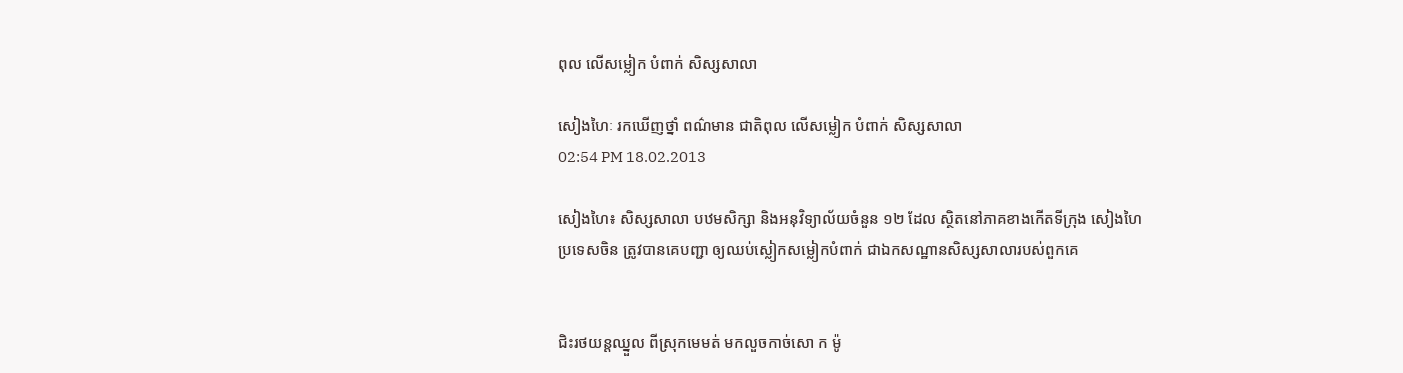ពុល លើសម្លៀក បំពាក់ សិស្សសាលា

សៀងហៃៈ រកឃើញថ្នាំ ពណ៌មាន ជាតិពុល លើសម្លៀក បំពាក់ សិស្សសាលា
02:54 PM 18.02.2013

សៀងហៃ៖ សិស្សសាលា បឋមសិក្សា និងអនុវិទ្យាល័យចំនួន ១២ ដែល ស្ថិតនៅភាគខាងកើតទីក្រុង សៀងហៃ ប្រទេសចិន ត្រូវបានគេបញ្ជា ឲ្យឈប់ស្លៀកសម្លៀកបំពាក់ ជាឯកសណ្ឋានសិស្សសាលារបស់ពួកគេ


ជិះរថយន្តឈ្នួល ពីស្រុកមេមត់ មកលួចកាច់សោ ក ម៉ូ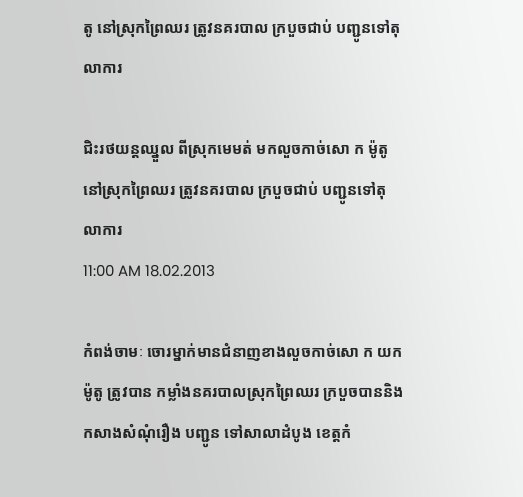តូ នៅស្រុកព្រៃឈរ ត្រូវនគរបាល ក្របួចជាប់ បញ្ជូនទៅតុលាការ

ជិះរថយន្តឈ្នួល ពីស្រុកមេមត់ មកលួចកាច់សោ ក ម៉ូតូ នៅស្រុកព្រៃឈរ ត្រូវនគរបាល ក្របួចជាប់ បញ្ជូនទៅតុលាការ
11:00 AM 18.02.2013

កំពង់ចាមៈ ចោរម្នាក់មានជំនាញខាងលួចកាច់សោ ក យកម៉ូតូ ត្រូវបាន កម្លាំងនគរបាលស្រុកព្រៃឈរ ក្របួចបាននិងកសាងសំណុំរឿង បញ្ជូន ទៅសាលាដំបូង ខេត្តកំ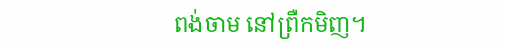ពង់ចាម នៅព្រឺកមិញ។